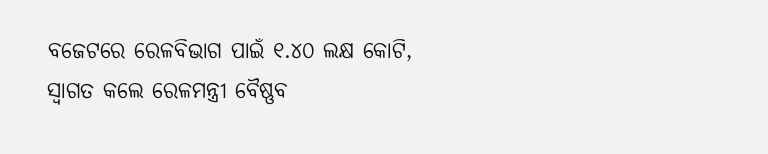ବଜେଟରେ ରେଳବିଭାଗ ପାଇଁ ୧.୪୦ ଲକ୍ଷ କୋଟି, ସ୍ବାଗତ କଲେ ରେଳମନ୍ତ୍ରୀ ବୈଷ୍ଣବ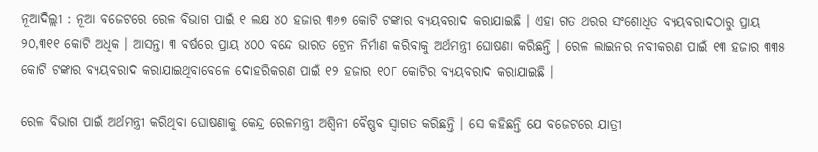ନୂଆଦିଲ୍ଲୀ : ନୂଆ ବଜେଟରେ ରେଳ ବିଭାଗ ପାଇଁ ୧ ଲକ୍ଷ ୪୦ ହଜାର ୩୬୭ କୋଟି ଟଙ୍କାର ବ୍ୟୟବରାଦ କରାଯାଇଛି । ଏହା ଗତ ଥରର ସଂଶୋଧିତ ବ୍ୟୟବରାଦଠାରୁ ପ୍ରାୟ ୨୦,୩୧୧ କୋଟି ଅଧିକ । ଆସନ୍ତା ୩ ବର୍ଷରେ ପ୍ରାୟ ୪୦୦ ବନ୍ଦେ ଭାରତ ଟ୍ରେନ ନିର୍ମାଣ କରିବାକୁ ଅର୍ଥମନ୍ତ୍ରୀ ଘୋଷଣା କରିଛନ୍ତି । ରେଳ ଲାଇନର ନବୀକରଣ ପାଇଁ ୧୩ ହଜାର ୩୩୫ କୋଟି ଟଙ୍କାର ବ୍ୟୟବରାଦ କରାଯାଇଥିବାବେଳେ ଦୋହରିକରଣ ପାଇଁ ୧୨ ହଜାର ୧୦୮ କୋଟିର ବ୍ୟୟବରାଦ କରାଯାଇଛି ।

ରେଳ ବିଭାଗ ପାଇଁ ଅର୍ଥମନ୍ତ୍ରୀ କରିଥିବା ଘୋଷଣାକୁ କେନ୍ଦ୍ର ରେଳମନ୍ତ୍ରୀ ଅଶ୍ବିନୀ ବୈଷ୍ଣବ ସ୍ବାଗତ କରିଛନ୍ତି । ସେ କହିଛନ୍ତି ଯେ ବଜେଟରେ ଯାତ୍ରୀ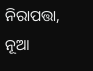ନିରାପତ୍ତା, ନୂଆ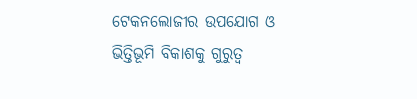ଟେକନଲୋଜୀର ଉପଯୋଗ ଓ ଭିତ୍ତିଭୂମି ବିକାଶକୁ ଗୁରୁତ୍ବ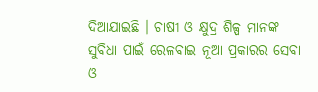ଦିଆଯାଇଛି । ଚାଷୀ ଓ କ୍ଷୁଦ୍ର ଶିଳ୍ପ ମାନଙ୍କ ସୁବିଧା ପାଇଁ ରେଳବାଇ ନୂଆ ପ୍ରକାରର ସେବା ଓ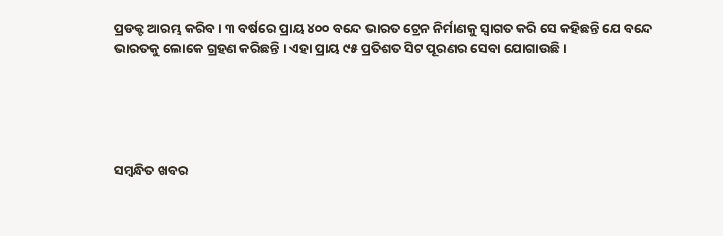ପ୍ରଡକ୍ଟ ଆରମ୍ଭ କରିବ । ୩ ବର୍ଷରେ ପ୍ରାୟ ୪୦୦ ବନ୍ଦେ ଭାରତ ଟ୍ରେନ ନିର୍ମାଣକୁ ସ୍ବାଗତ କରି ସେ କହିଛନ୍ତି ଯେ ବନ୍ଦେ ଭାରତକୁ ଲୋକେ ଗ୍ରହଣ କରିଛନ୍ତି । ଏହା ପ୍ରାୟ ୯୫ ପ୍ରତିଶତ ସିଟ ପୂରଣର ସେବା ଯୋଗାଉଛି ।





ସମ୍ବନ୍ଧିତ ଖବର